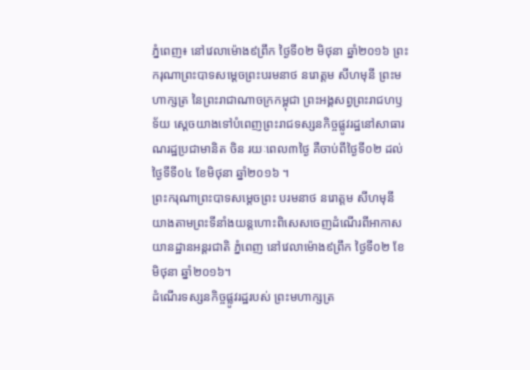ភ្នំពេញ៖ នៅវេលាម៉ោង៩ព្រឹក ថ្ងៃទី០២ មិថុនា ឆ្នាំ២០១៦ ព្រះករុណាព្រះបាទសម្ដេចព្រះបរមនាថ នរោត្តម សីហមុនី ព្រះមហាក្សត្រ នៃព្រះរាជាណាចក្រកម្ពុជា ព្រះអង្គសព្វព្រះរាជហឫទ័យ ស្ដេចយាងទៅបំពេញព្រះរាជទស្សនកិច្ចផ្លូវរដ្ឋនៅសាធារណរដ្ឋប្រជាមានិត ចិន រយៈពេល៣ថ្ងៃ គឺចាប់ពីថ្ងៃទី០២ ដល់ថ្ងៃទីទី០៤ ខែមិថុនា ឆ្នាំ២០១៦ ។
ព្រះករុណាព្រះបាទសម្ដេចព្រះ បរមនាថ នរោត្តម សីហមុនី យាងតាមព្រះទីនាំងយន្តហោះពិសេសចេញដំណើរពីអាកាសយានដ្ឋានអន្តរជាតិ ភ្នំពេញ នៅវេលាម៉ោង៩ព្រឹក ថ្ងៃទី០២ ខែមិថុនា ឆ្នាំ២០១៦។
ដំណើរទស្សនកិច្ចផ្លូវរដ្ឋរបស់ ព្រះមហាក្សត្រ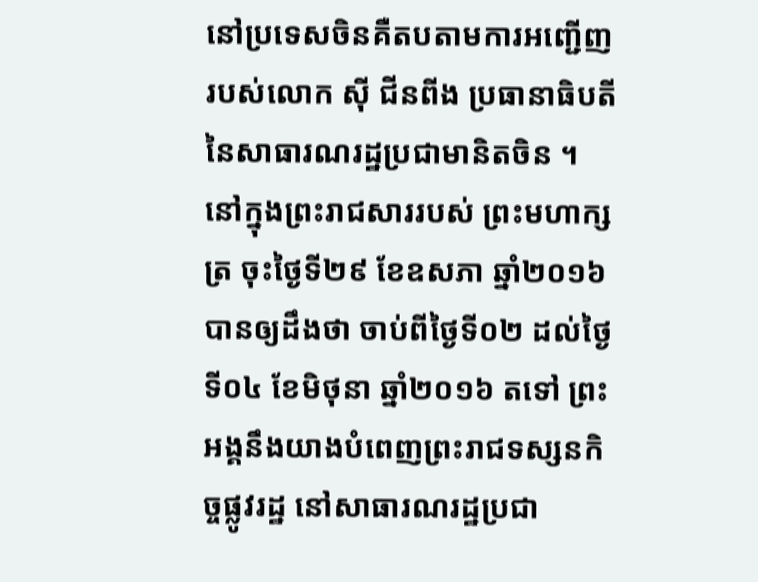នៅប្រទេសចិនគឺតបតាមការអញ្ជើញរបស់លោក ស៊ី ជីនពីង ប្រធានាធិបតី នៃសាធារណរដ្ឋប្រជាមានិតចិន ។
នៅក្នុងព្រះរាជសាររបស់ ព្រះមហាក្សត្រ ចុះថ្ងៃទី២៩ ខែឧសភា ឆ្នាំ២០១៦ បានឲ្យដឹងថា ចាប់ពីថ្ងៃទី០២ ដល់ថ្ងៃទី០៤ ខែមិថុនា ឆ្នាំ២០១៦ តទៅ ព្រះអង្គនឹងយាងបំពេញព្រះរាជទស្សនកិច្ចផ្លូវរដ្ឋ នៅសាធារណរដ្ឋប្រជា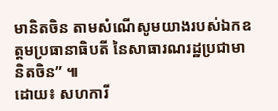មានិតចិន តាមសំណើសូមយាងរបស់ឯកឧត្ដមប្រធានាធិបតី នៃសាធារណរដ្ឋប្រជាមានិតចិន” ៕
ដោយ៖ សហការី